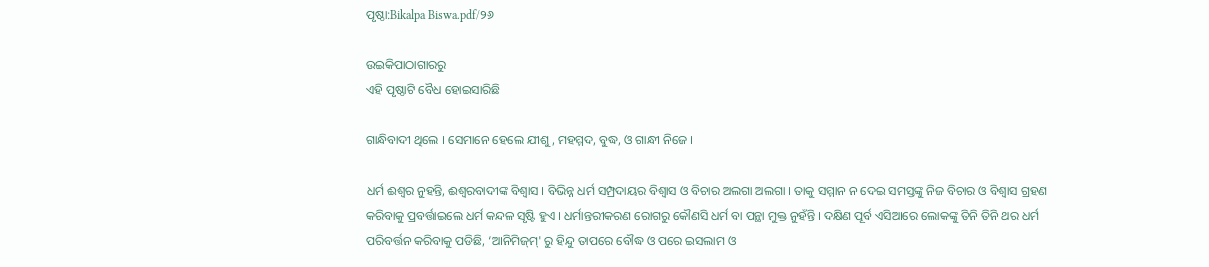ପୃଷ୍ଠା:Bikalpa Biswa.pdf/୨୬

ଉଇକିପାଠାଗାର‌ରୁ
ଏହି ପୃଷ୍ଠାଟି ବୈଧ ହୋଇସାରିଛି

ଗାନ୍ଧିବାଦୀ ଥିଲେ । ସେମାନେ ହେଲେ ଯୀଶୁ, ମହମ୍ମଦ, ବୁଦ୍ଧ, ଓ ଗାନ୍ଧୀ ନିଜେ ।

ଧର୍ମ ଈଶ୍ୱର ନୁହନ୍ତି, ଈଶ୍ୱରବାଦୀଙ୍କ ବିଶ୍ୱାସ । ବିଭିନ୍ନ ଧର୍ମ ସମ୍ପ୍ରଦାୟର ବିଶ୍ୱାସ ଓ ବିଚାର ଅଲଗା ଅଲଗା । ତାକୁ ସମ୍ମାନ ନ ଦେଇ ସମସ୍ତଙ୍କୁ ନିଜ ବିଚାର ଓ ବିଶ୍ୱାସ ଗ୍ରହଣ କରିବାକୁ ପ୍ରବର୍ତ୍ତାଇଲେ ଧର୍ମ କନ୍ଦଳ ସୃଷ୍ଟି ହୁଏ । ଧର୍ମାନ୍ତରୀକରଣ ରୋଗରୁ କୌଣସି ଧର୍ମ ବା ପନ୍ଥା ମୁକ୍ତ ନୁହଁନ୍ତି । ଦକ୍ଷିଣ ପୂର୍ବ ଏସିଆରେ ଲୋକଙ୍କୁ ତିନି ତିନି ଥର ଧର୍ମ ପରିବର୍ତ୍ତନ କରିବାକୁ ପଡିଛି, ‘ଆନିମିଜ୍‌ମ୍' ରୁ ହିନ୍ଦୁ ତାପରେ ବୌଦ୍ଧ ଓ ପରେ ଇସଲାମ ଓ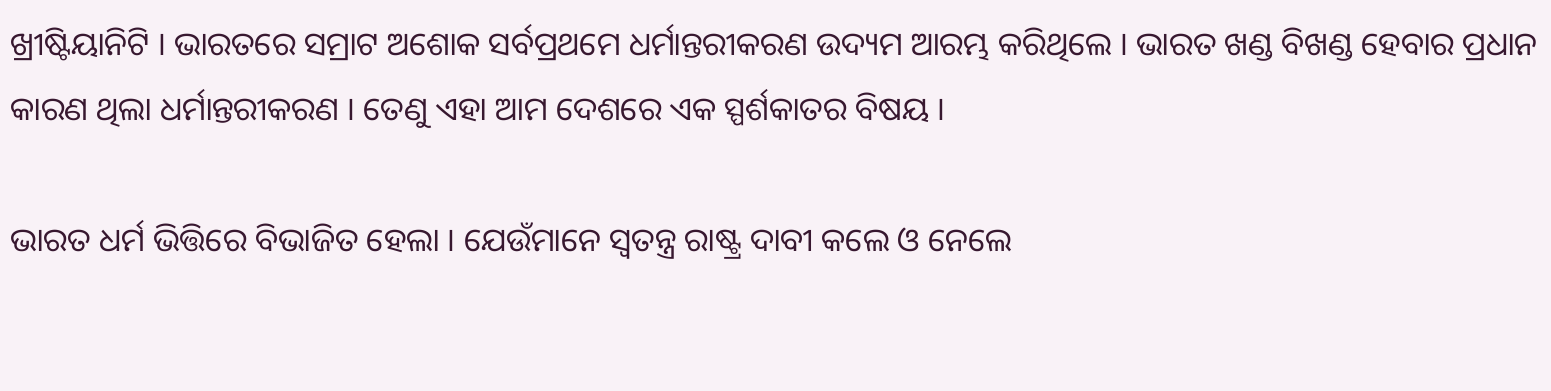ଖ୍ରୀଷ୍ଟିୟାନିଟି । ଭାରତରେ ସମ୍ରାଟ ଅଶୋକ ସର୍ବପ୍ରଥମେ ଧର୍ମାନ୍ତରୀକରଣ ଉଦ୍ୟମ ଆରମ୍ଭ କରିଥିଲେ । ଭାରତ ଖଣ୍ଡ ବିଖଣ୍ଡ ହେବାର ପ୍ରଧାନ କାରଣ ଥିଲା ଧର୍ମାନ୍ତରୀକରଣ । ତେଣୁ ଏହା ଆମ ଦେଶରେ ଏକ ସ୍ପର୍ଶକାତର ବିଷୟ ।

ଭାରତ ଧର୍ମ ଭିତ୍ତିରେ ବିଭାଜିତ ହେଲା । ଯେଉଁମାନେ ସ୍ୱତନ୍ତ୍ର ରାଷ୍ଟ୍ର ଦାବୀ କଲେ ଓ ନେଲେ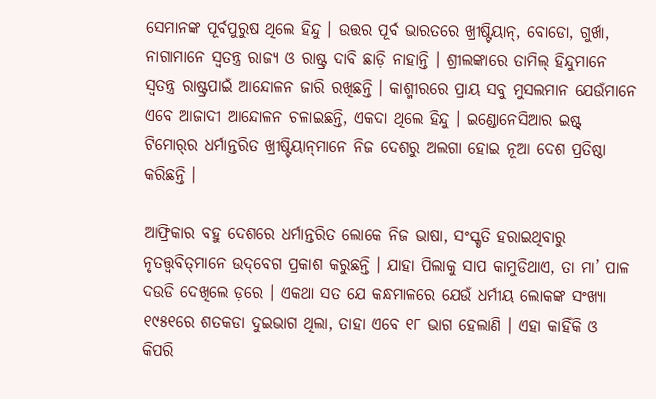ସେମାନଙ୍କ ପୂର୍ବପୁରୁଷ ଥିଲେ ହିନ୍ଦୁ । ଉତ୍ତର ପୂର୍ବ ଭାରତରେ ଖ୍ରୀଷ୍ଟିୟାନ୍, ବୋଡୋ, ଗୁର୍ଖା, ନାଗାମାନେ ସ୍ୱତନ୍ତ୍ର ରାଜ୍ୟ ଓ ରାଷ୍ଟ୍ର ଦାବି ଛାଡ଼ି ନାହାନ୍ତି । ଶ୍ରୀଲଙ୍କାରେ ତାମିଲ୍ ହିନ୍ଦୁମାନେ ସ୍ୱତନ୍ତ୍ର ରାଷ୍ଟ୍ରପାଇଁ ଆନ୍ଦୋଳନ ଜାରି ରଖିଛନ୍ତି । କାଶ୍ମୀରରେ ପ୍ରାୟ ସବୁ ମୁସଲମାନ ଯେଉଁମାନେ ଏବେ ଆଜାଦୀ ଆନ୍ଦୋଳନ ଚଳାଇଛନ୍ତି, ଏକଦା ଥିଲେ ହିନ୍ଦୁ । ଇଣ୍ଡୋନେସିଆର ଇଷ୍ଟ୍ ଟିମୋର୍‌ର ଧର୍ମାନ୍ତରିତ ଖ୍ରୀଷ୍ଟିୟାନ୍‌ମାନେ ନିଜ ଦେଶରୁ ଅଲଗା ହୋଇ ନୂଆ ଦେଶ ପ୍ରତିଷ୍ଠା କରିଛନ୍ତି ।

ଆଫ୍ରିକାର ବହୁ ଦେଶରେ ଧର୍ମାନ୍ତରିତ ଲୋକେ ନିଜ ଭାଷା, ସଂସ୍କୃତି ହରାଇଥିବାରୁ ନୃତତ୍ତ୍ୱବିତ୍‌ମାନେ ଉଦ୍‌ବେଗ ପ୍ରକାଶ କରୁଛନ୍ତି । ଯାହା ପିଲାକୁ ସାପ କାମୁଡିଥାଏ, ତା ମା’ ପାଳ ଦଉଡି ଦେଖିଲେ ଡ଼ରେ । ଏକଥା ସତ ଯେ କନ୍ଧମାଳରେ ଯେଉଁ ଧର୍ମୀୟ ଲୋକଙ୍କ ସଂଖ୍ୟା ୧୯୫୧ରେ ଶତକଡା ଦୁଇଭାଗ ଥିଲା, ତାହା ଏବେ ୧୮ ଭାଗ ହେଲାଣି । ଏହା କାହିଁକି ଓ କିପରି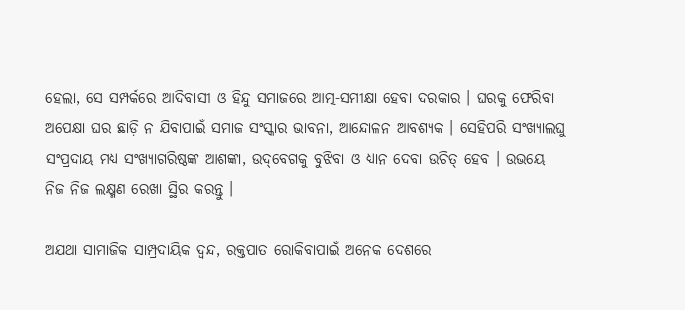ହେଲା, ସେ ସମ୍ପର୍କରେ ଆଦିବାସୀ ଓ ହିନ୍ଦୁ ସମାଜରେ ଆତ୍ମ-ସମୀକ୍ଷା ହେବା ଦରକାର । ଘରକୁ ଫେରିବା ଅପେକ୍ଷା ଘର ଛାଡ଼ି ନ ଯିବାପାଇଁ ସମାଜ ସଂସ୍କାର ଭାବନା, ଆନ୍ଦୋଳନ ଆବଶ୍ୟକ । ସେହିପରି ସଂଖ୍ୟାଲଘୁ ସଂପ୍ରଦାୟ ମଧ୍ୟ ସଂଖ୍ୟାଗରିଷ୍ଠଙ୍କ ଆଶଙ୍କା, ଉଦ୍‌ବେଗକୁ ବୁଝିବା ଓ ଧ୍ୟାନ ଦେବା ଉଚିତ୍ ହେବ । ଉଭୟେ ନିଜ ନିଜ ଲକ୍ଷ୍ମଣ ରେଖା ସ୍ଥିର କରନ୍ତୁ ।

ଅଯଥା ସାମାଜିକ ସାମ୍ପ୍ରଦାୟିକ ଦ୍ୱନ୍ଦ, ରକ୍ତପାତ ରୋକିବାପାଇଁ ଅନେକ ଦେଶରେ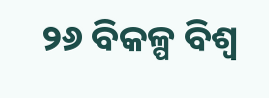୨୬ ବିକଳ୍ପ ବିଶ୍ୱ